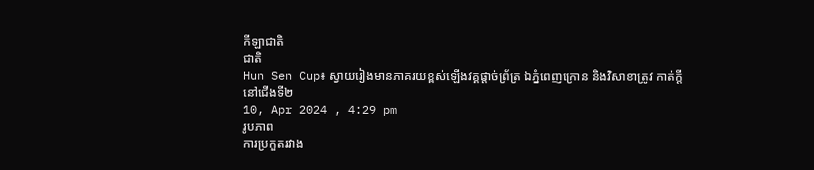កីឡាជាតិ
ជាតិ
Hun Sen Cup៖ ស្វាយរៀងមានភាគរយខ្ពស់ឡើងវគ្គផ្តាច់ព្រ័ត្រ ឯភ្នំពេញក្រោន និងវិសាខាត្រូវ កាត់ក្តីនៅជើងទី២
10, Apr 2024 , 4:29 pm
រូបភាព
ការប្រកួតរវាង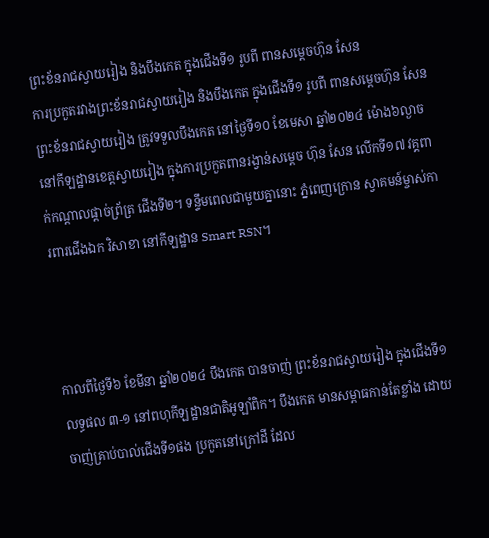ព្រះខ័នរាជស្វាយរៀង និងបឹងកេត ក្នុងជើងទី១ រូបពី ពានសម្ដេចហ៊ុន សែន
ការប្រកួតរវាងព្រះខ័នរាជស្វាយរៀង និងបឹងកេត ក្នុងជើងទី១ រូបពី ពានសម្ដេចហ៊ុន សែន
ព្រះខ័នរាជស្វាយរៀង ត្រូវទទួលបឹងកេត នៅថ្ងៃទី១០ ខែមេសា ឆ្នាំ២០២៤ ម៉ោង៦ល្ងាច នៅកីឡដ្ឋានខេត្តស្វាយរៀង ក្នុងការប្រកួតពានរង្វាន់សម្ដេច ហ៊ុន សែន លើកទី១៧ វគ្គពាក់កណ្ដាលផ្ដាច់ព្រ័ត្រ ជើងទី២។ ទន្ទឹមពេលជាមួយគ្នានោះ ភ្នំពេញក្រោន ស្វាគមន៍ម្ចាស់ការពារជើងឯក វិសាខា នៅកីឡដ្ឋាន Smart RSN។



កាលពីថ្ងៃទី៦ ខែមីនា ឆ្នាំ២០២៤ បឹងកេត បានចាញ់ ព្រះខ័នរាជស្វាយរៀង ក្នុងជើងទី១ លទ្ធផល ៣-១ នៅពហុកីឡដ្ឋានជាតិអូឡាំពិក។ បឹងកេត មានសម្ពាធកាន់តែខ្លាំង ដោយចាញ់គ្រាប់បាល់ជើងទី១ផង ប្រកួតនៅក្រៅដី ដែល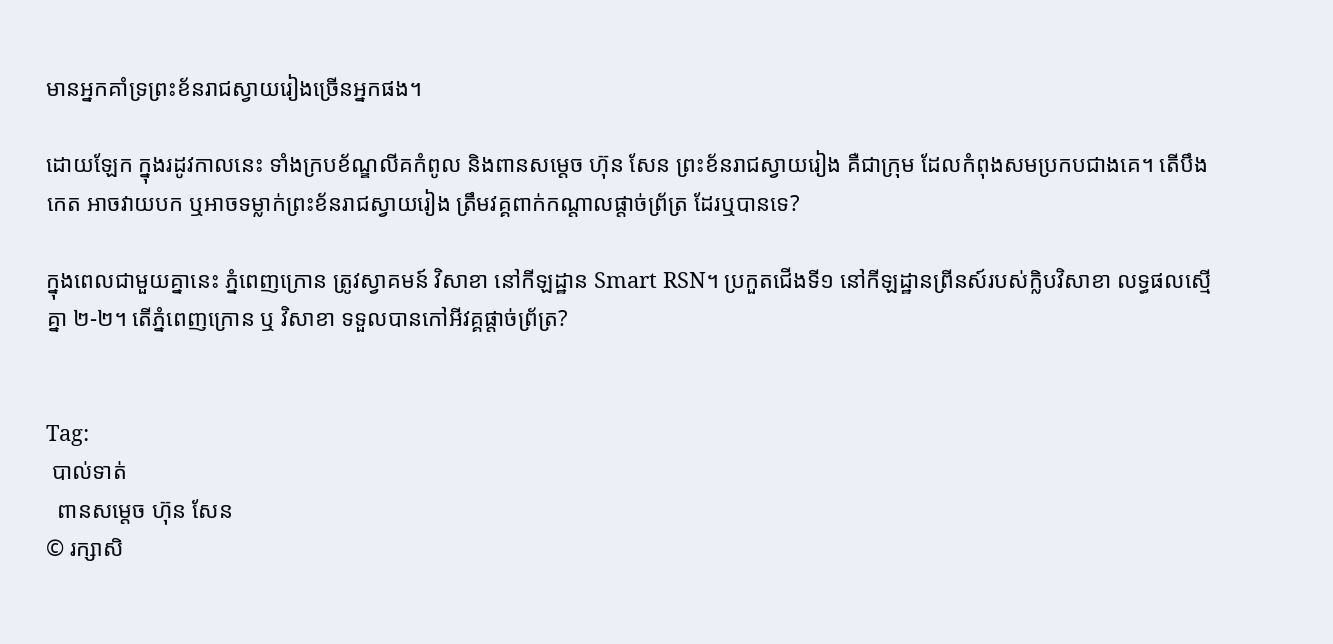មានអ្នកគាំទ្រព្រះខ័នរាជស្វាយរៀងច្រើនអ្នកផង។

ដោយឡែក ក្នុងរដូវកាលនេះ ទាំងក្របខ័ណ្ឌលីគកំពូល និងពានសម្ដេច ហ៊ុន សែន ព្រះខ័នរាជស្វាយរៀង គឺជាក្រុម ដែលកំពុងសមប្រកបជាងគេ។ តើបឹងកេត អាចវាយបក ឬអាចទម្លាក់ព្រះខ័នរាជស្វាយរៀង ត្រឹមវគ្គពាក់កណ្ដាលផ្ដាច់ព្រ័ត្រ ដែរឬបានទេ?

ក្នុងពេលជាមួយគ្នានេះ ភ្នំពេញក្រោន ត្រូវស្វាគមន៍ វិសាខា នៅកីឡដ្ឋាន Smart RSN។ ប្រកួតជើងទី១ នៅកីឡដ្ឋានព្រីនស៍របស់ក្លិបវិសាខា លទ្ធផលស្មើគ្នា ២-២។ តើភ្នំពេញក្រោន ឬ វិសាខា ទទួលបានកៅអីវគ្គផ្តាច់ព្រ័ត្រ?


Tag:
 បាល់ទាត់
  ពានសម្ដេច ហ៊ុន សែន
© រក្សាសិ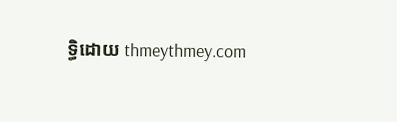ទ្ធិដោយ thmeythmey.com